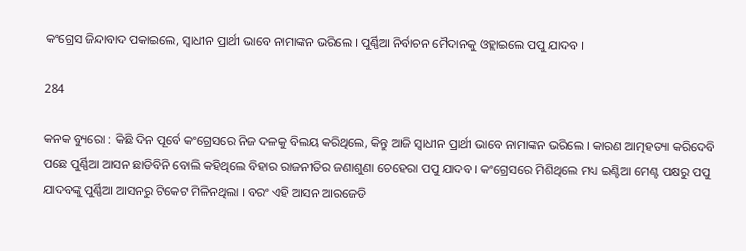କଂଗ୍ରେସ ଜିନ୍ଦାବାଦ ପକାଇଲେ, ସ୍ୱାଧୀନ ପ୍ରାର୍ଥୀ ଭାବେ ନାମାଙ୍କନ ଭରିଲେ । ପୁର୍ଣ୍ଣିଆ ନିର୍ବାଚନ ମୈଦାନକୁ ଓହ୍ଲାଇଲେ ପପୁ ଯାଦବ ।

284

କନକ ବ୍ୟୁରୋ : କିଛି ଦିନ ପୂର୍ବେ କଂଗ୍ରେସରେ ନିଜ ଦଳକୁ ବିଲୟ କରିଥିଲେ, କିନ୍ତୁ ଆଜି ସ୍ୱାଧୀନ ପ୍ରାର୍ଥୀ ଭାବେ ନାମାଙ୍କନ ଭରିଲେ । କାରଣ ଆତ୍ମହତ୍ୟା କରିଦେବି ପଛେ ପୁର୍ଣ୍ଣିଆ ଆସନ ଛାଡିବିନି ବୋଲି କହିଥିଲେ ବିହାର ରାଜନୀତିର ଜଣାଶୁଣା ଚେହେରା ପପୁ ଯାଦବ । କଂଗ୍ରେସରେ ମିଶିଥିଲେ ମଧ୍ୟ ଇଣ୍ଟିଆ ମେଣ୍ଟ ପକ୍ଷରୁ ପପୁ ଯାଦବଙ୍କୁ ପୁର୍ଣ୍ଣିଆ ଆସନରୁ ଟିକେଟ ମିଳିନଥିଲା । ବରଂ ଏହି ଆସନ ଆରଜେଡି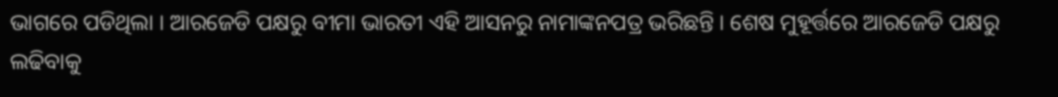ଭାଗରେ ପଡିଥିଲା । ଆରଜେଡି ପକ୍ଷରୁ ବୀମା ଭାରତୀ ଏହି ଆସନରୁ ନାମାଙ୍କନପତ୍ର ଭରିଛନ୍ତି । ଶେଷ ମୁହୂର୍ତ୍ତରେ ଆରଜେଡି ପକ୍ଷରୁ ଲଢିବାକୁ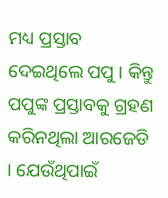ମଧ୍ୟ ପ୍ରସ୍ତାବ ଦେଇଥିଲେ ପପୁ । କିନ୍ତୁ ପପୁଙ୍କ ପ୍ରସ୍ତାବକୁ ଗ୍ରହଣ କରିନଥିଲା ଆରଜେଡି । ଯେଉଁଥିପାଇଁ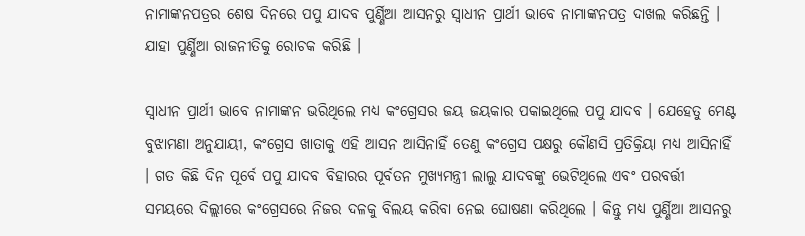ନାମାଙ୍କନପତ୍ରର ଶେଷ ଦିନରେ ପପୁ ଯାଦବ ପୁର୍ଣ୍ଣିଆ ଆସନରୁ ସ୍ୱାଧୀନ ପ୍ରାର୍ଥୀ ଭାବେ ନାମାଙ୍କନପତ୍ର ଦାଖଲ କରିଛନ୍ତି । ଯାହା ପୁର୍ଣ୍ଣିଆ ରାଜନୀତିକୁ ରୋଚକ କରିଛି ।

ସ୍ୱାଧୀନ ପ୍ରାର୍ଥୀ ଭାବେ ନାମାଙ୍କନ ଭରିଥିଲେ ମଧ୍ୟ କଂଗ୍ରେସର ଜୟ ଜୟକାର ପକାଇଥିଲେ ପପୁ ଯାଦବ । ଯେହେତୁ ମେଣ୍ଟ ବୁଝାମଣା ଅନୁଯାୟୀ, କଂଗ୍ରେସ ଖାତାକୁ ଏହି ଆସନ ଆସିନାହିଁ ତେଣୁ କଂଗ୍ରେସ ପକ୍ଷରୁ କୌଣସି ପ୍ରତିକ୍ରିୟା ମଧ୍ୟ ଆସିନାହିଁ । ଗତ କିଛି ଦିନ ପୂର୍ବେ ପପୁ ଯାଦବ ବିହାରର ପୂର୍ବତନ ମୁଖ୍ୟମନ୍ତ୍ରୀ ଲାଲୁ ଯାଦବଙ୍କୁ ଭେଟିଥିଲେ ଏବଂ ପରବର୍ତ୍ତୀ ସମୟରେ ଦିଲ୍ଲୀରେ କଂଗ୍ରେସରେ ନିଜର ଦଳକୁ ବିଲୟ କରିବା ନେଇ ଘୋଷଣା କରିଥିଲେ । କିନ୍ତୁ ମଧ୍ୟ ପୁର୍ଣ୍ଣିଆ ଆସନରୁ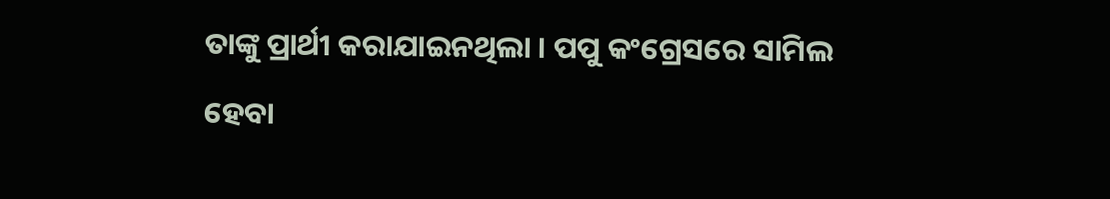ତାଙ୍କୁ ପ୍ରାର୍ଥୀ କରାଯାଇନଥିଲା । ପପୁ କଂଗ୍ରେସରେ ସାମିଲ ହେବା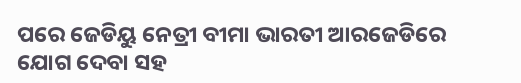ପରେ ଜେଡିୟୁ ନେତ୍ରୀ ବୀମା ଭାରତୀ ଆରଜେଡିରେ ଯୋଗ ଦେବା ସହ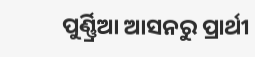ପୁର୍ଣ୍ଣ୍ରିଆ ଆସନରୁ ପ୍ରାର୍ଥୀ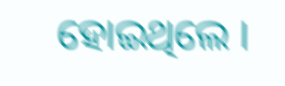ହୋଇଥିଲେ ।